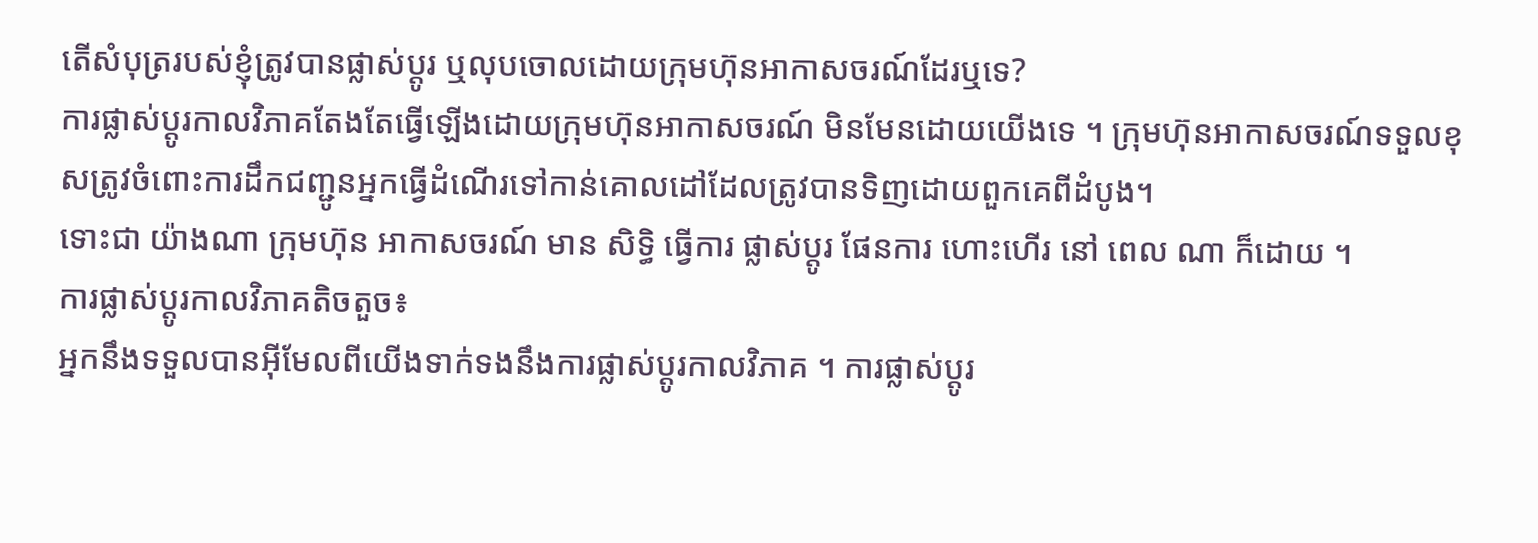តើសំបុត្ររបស់ខ្ញុំត្រូវបានផ្លាស់ប្តូរ ឬលុបចោលដោយក្រុមហ៊ុនអាកាសចរណ៍ដែរឬទេ?
ការផ្លាស់ប្តូរកាលវិភាគតែងតែធ្វើឡើងដោយក្រុមហ៊ុនអាកាសចរណ៍ មិនមែនដោយយើងទេ ។ ក្រុមហ៊ុនអាកាសចរណ៍ទទួលខុសត្រូវចំពោះការដឹកជញ្ជូនអ្នកធ្វើដំណើរទៅកាន់គោលដៅដែលត្រូវបានទិញដោយពួកគេពីដំបូង។
ទោះជា យ៉ាងណា ក្រុមហ៊ុន អាកាសចរណ៍ មាន សិទ្ធិ ធ្វើការ ផ្លាស់ប្តូរ ផែនការ ហោះហើរ នៅ ពេល ណា ក៏ដោយ ។
ការផ្លាស់ប្តូរកាលវិភាគតិចតួច៖
អ្នកនឹងទទួលបានអ៊ីមែលពីយើងទាក់ទងនឹងការផ្លាស់ប្តូរកាលវិភាគ ។ ការផ្លាស់ប្តូរ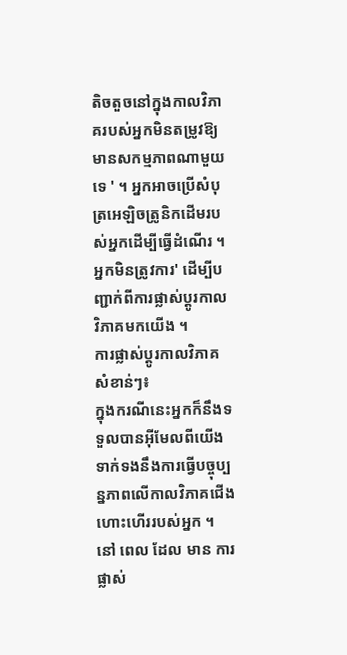តិចតួចនៅក្នុងកាលវិភាគរបស់អ្នកមិនតម្រូវឱ្យមានសកម្មភាពណាមួយទេ ' ។ អ្នកអាចប្រើសំបុត្រអេឡិចត្រូនិកដើមរបស់អ្នកដើម្បីធ្វើដំណើរ ។ អ្នកមិនត្រូវការ' ដើម្បីបញ្ជាក់ពីការផ្លាស់ប្តូរកាលវិភាគមកយើង ។
ការផ្លាស់ប្តូរកាលវិភាគសំខាន់ៗ៖
ក្នុងករណីនេះអ្នកក៏នឹងទទួលបានអ៊ីមែលពីយើងទាក់ទងនឹងការធ្វើបច្ចុប្បន្នភាពលើកាលវិភាគជើងហោះហើររបស់អ្នក ។ នៅ ពេល ដែល មាន ការ ផ្លាស់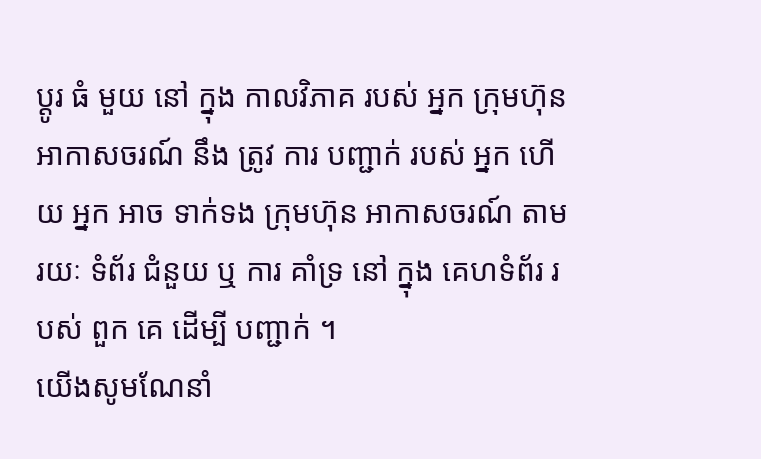ប្តូរ ធំ មួយ នៅ ក្នុង កាលវិភាគ របស់ អ្នក ក្រុមហ៊ុន អាកាសចរណ៍ នឹង ត្រូវ ការ បញ្ជាក់ របស់ អ្នក ហើយ អ្នក អាច ទាក់ទង ក្រុមហ៊ុន អាកាសចរណ៍ តាម រយៈ ទំព័រ ជំនួយ ឬ ការ គាំទ្រ នៅ ក្នុង គេហទំព័រ របស់ ពួក គេ ដើម្បី បញ្ជាក់ ។
យើងសូមណែនាំ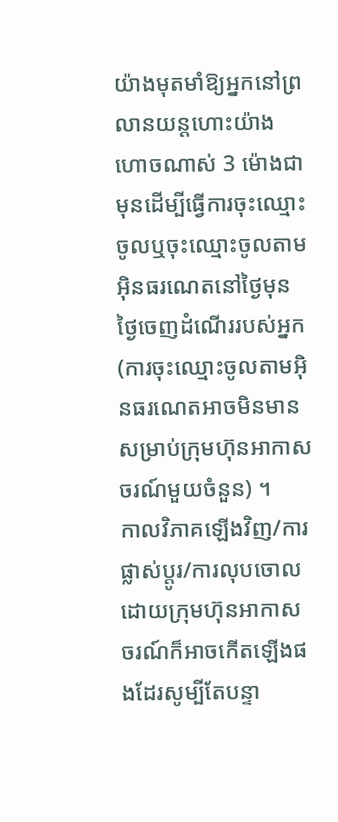យ៉ាងមុតមាំឱ្យអ្នកនៅព្រលានយន្តហោះយ៉ាងហោចណាស់ 3 ម៉ោងជាមុនដើម្បីធ្វើការចុះឈ្មោះចូលឬចុះឈ្មោះចូលតាមអ៊ិនធរណេតនៅថ្ងៃមុនថ្ងៃចេញដំណើររបស់អ្នក (ការចុះឈ្មោះចូលតាមអ៊ិនធរណេតអាចមិនមានសម្រាប់ក្រុមហ៊ុនអាកាសចរណ៍មួយចំនួន) ។
កាលវិភាគឡើងវិញ/ការផ្លាស់ប្តូរ/ការលុបចោលដោយក្រុមហ៊ុនអាកាសចរណ៍ក៏អាចកើតឡើងផងដែរសូម្បីតែបន្ទា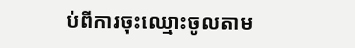ប់ពីការចុះឈ្មោះចូលតាម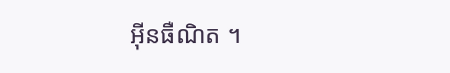អ៊ីនធឺណិត ។